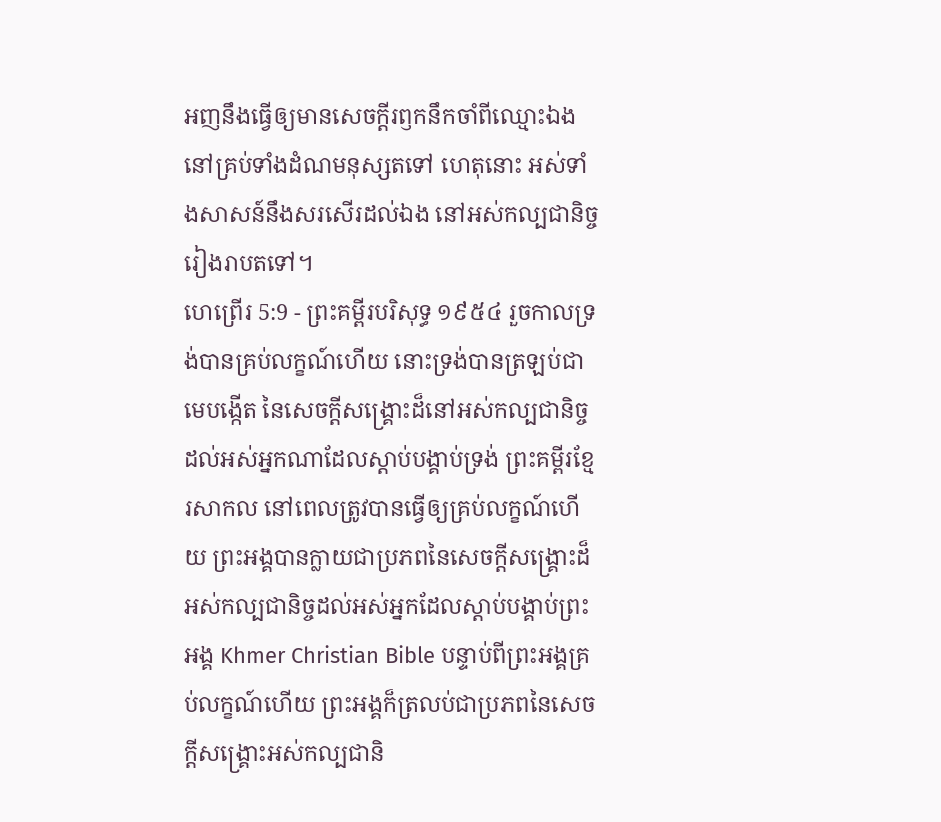អញនឹងធ្វើឲ្យមានសេចក្ដីរឭកនឹកចាំពីឈ្មោះឯង នៅគ្រប់ទាំងដំណមនុស្សតទៅ ហេតុនោះ អស់ទាំងសាសន៍នឹងសរសើរដល់ឯង នៅអស់កល្បជានិច្ចរៀងរាបតទៅ។
ហេព្រើរ 5:9 - ព្រះគម្ពីរបរិសុទ្ធ ១៩៥៤ រួចកាលទ្រង់បានគ្រប់លក្ខណ៍ហើយ នោះទ្រង់បានត្រឡប់ជាមេបង្កើត នៃសេចក្ដីសង្គ្រោះដ៏នៅអស់កល្បជានិច្ច ដល់អស់អ្នកណាដែលស្តាប់បង្គាប់ទ្រង់ ព្រះគម្ពីរខ្មែរសាកល នៅពេលត្រូវបានធ្វើឲ្យគ្រប់លក្ខណ៍ហើយ ព្រះអង្គបានក្លាយជាប្រភពនៃសេចក្ដីសង្គ្រោះដ៏អស់កល្បជានិច្ចដល់អស់អ្នកដែលស្ដាប់បង្គាប់ព្រះអង្គ Khmer Christian Bible បន្ទាប់ពីព្រះអង្គគ្រប់លក្ខណ៍ហើយ ព្រះអង្គក៏ត្រលប់ជាប្រភពនៃសេចក្ដីសង្គ្រោះអស់កល្បជានិ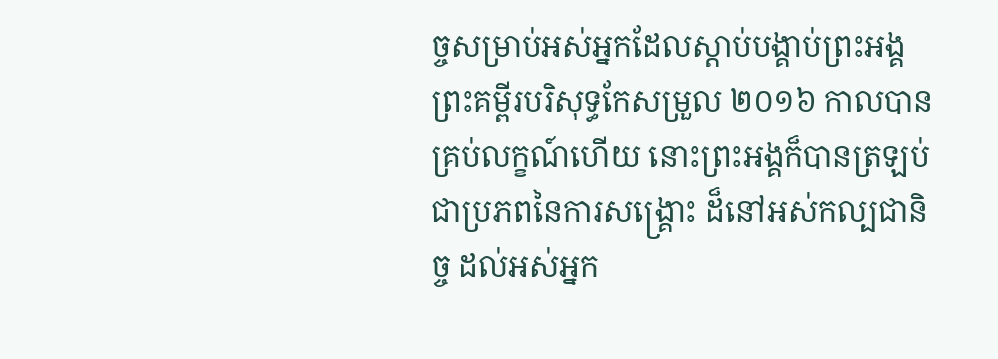ច្ចសម្រាប់អស់អ្នកដែលស្ដាប់បង្គាប់ព្រះអង្គ ព្រះគម្ពីរបរិសុទ្ធកែសម្រួល ២០១៦ កាលបានគ្រប់លក្ខណ៍ហើយ នោះព្រះអង្គក៏បានត្រឡប់ជាប្រភពនៃការសង្គ្រោះ ដ៏នៅអស់កល្បជានិច្ច ដល់អស់អ្នក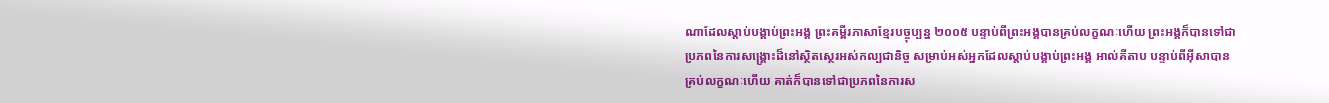ណាដែលស្តាប់បង្គាប់ព្រះអង្គ ព្រះគម្ពីរភាសាខ្មែរបច្ចុប្បន្ន ២០០៥ បន្ទាប់ពីព្រះអង្គបានគ្រប់លក្ខណៈហើយ ព្រះអង្គក៏បានទៅជាប្រភពនៃការសង្គ្រោះដ៏នៅស្ថិតស្ថេរអស់កល្បជានិច្ច សម្រាប់អស់អ្នកដែលស្ដាប់បង្គាប់ព្រះអង្គ អាល់គីតាប បន្ទាប់ពីអ៊ីសាបានគ្រប់លក្ខណៈហើយ គាត់ក៏បានទៅជាប្រភពនៃការស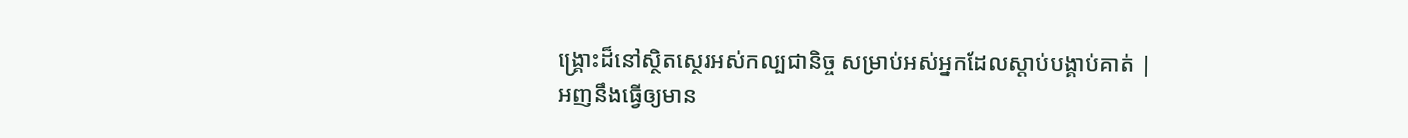ង្គ្រោះដ៏នៅស្ថិតស្ថេរអស់កល្បជានិច្ច សម្រាប់អស់អ្នកដែលស្ដាប់បង្គាប់គាត់ |
អញនឹងធ្វើឲ្យមាន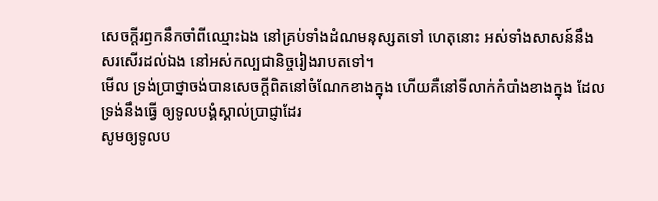សេចក្ដីរឭកនឹកចាំពីឈ្មោះឯង នៅគ្រប់ទាំងដំណមនុស្សតទៅ ហេតុនោះ អស់ទាំងសាសន៍នឹងសរសើរដល់ឯង នៅអស់កល្បជានិច្ចរៀងរាបតទៅ។
មើល ទ្រង់ប្រាថ្នាចង់បានសេចក្ដីពិតនៅចំណែកខាងក្នុង ហើយគឺនៅទីលាក់កំបាំងខាងក្នុង ដែលទ្រង់នឹងធ្វើ ឲ្យទូលបង្គំស្គាល់ប្រាជ្ញាដែរ
សូមឲ្យទូលប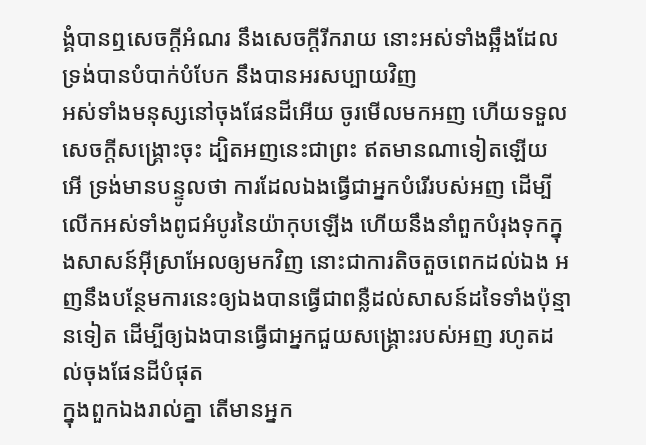ង្គំបានឮសេចក្ដីអំណរ នឹងសេចក្ដីរីករាយ នោះអស់ទាំងឆ្អឹងដែលទ្រង់បានបំបាក់បំបែក នឹងបានអរសប្បាយវិញ
អស់ទាំងមនុស្សនៅចុងផែនដីអើយ ចូរមើលមកអញ ហើយទទួលសេចក្ដីសង្គ្រោះចុះ ដ្បិតអញនេះជាព្រះ ឥតមានណាទៀតឡើយ
អើ ទ្រង់មានបន្ទូលថា ការដែលឯងធ្វើជាអ្នកបំរើរបស់អញ ដើម្បីលើកអស់ទាំងពូជអំបូរនៃយ៉ាកុបឡើង ហើយនឹងនាំពួកបំរុងទុកក្នុងសាសន៍អ៊ីស្រាអែលឲ្យមកវិញ នោះជាការតិចតួចពេកដល់ឯង អញនឹងបន្ថែមការនេះឲ្យឯងបានធ្វើជាពន្លឺដល់សាសន៍ដទៃទាំងប៉ុន្មានទៀត ដើម្បីឲ្យឯងបានធ្វើជាអ្នកជួយសង្គ្រោះរបស់អញ រហូតដល់ចុងផែនដីបំផុត
ក្នុងពួកឯងរាល់គ្នា តើមានអ្នក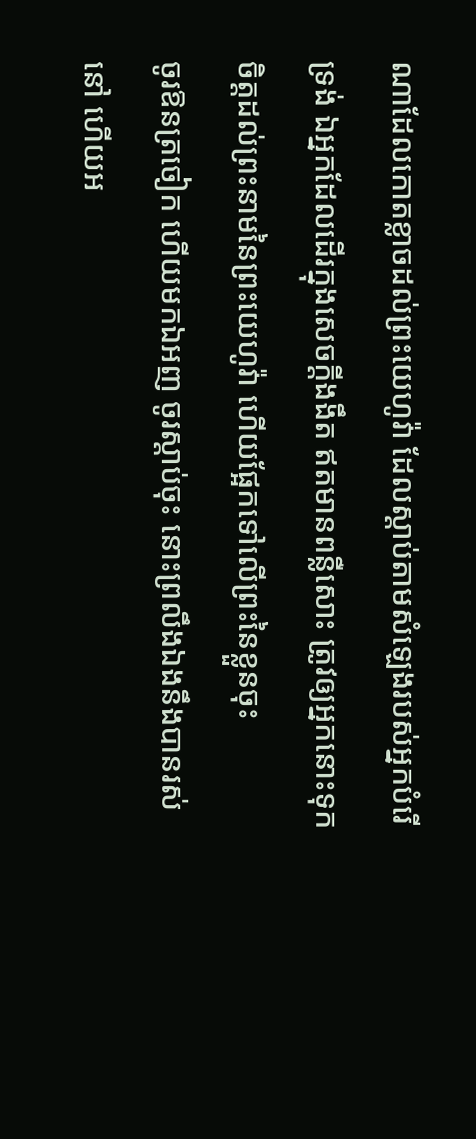ណាដែលកោតខ្លាចដល់ព្រះយេហូវ៉ា ដែលស្តាប់តាមសំឡេងរបស់អ្នកបំរើទ្រង់ ឯអ្នកដែលដើរក្នុងសេចក្ដីងងឹត ឥតមានពន្លឺសោះ ត្រូវឲ្យអ្នកនោះទុកចិត្តដល់ព្រះនាមនៃព្រះយេហូវ៉ា ហើយផ្អែកទៅលើព្រះនៃខ្លួនចុះ
ចូរឱនត្រចៀក ហើយមកឯអញ ចូរស្តាប់ចុះ នោះព្រលឹងឯងនឹងបានរស់នៅ ហើយអ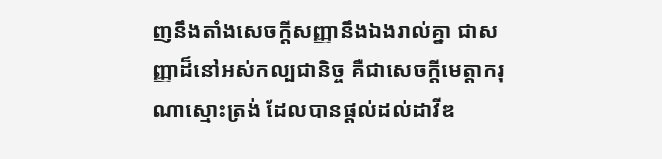ញនឹងតាំងសេចក្ដីសញ្ញានឹងឯងរាល់គ្នា ជាសញ្ញាដ៏នៅអស់កល្បជានិច្ច គឺជាសេចក្ដីមេត្តាករុណាស្មោះត្រង់ ដែលបានផ្តល់ដល់ដាវីឌ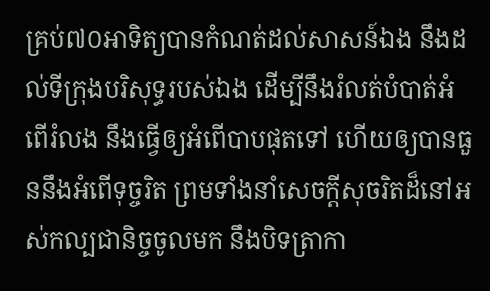គ្រប់៧០អាទិត្យបានកំណត់ដល់សាសន៍ឯង នឹងដល់ទីក្រុងបរិសុទ្ធរបស់ឯង ដើម្បីនឹងរំលត់បំបាត់អំពើរំលង នឹងធ្វើឲ្យអំពើបាបផុតទៅ ហើយឲ្យបានធួននឹងអំពើទុច្ចរិត ព្រមទាំងនាំសេចក្ដីសុចរិតដ៏នៅអស់កល្បជានិច្ចចូលមក នឹងបិទត្រាកា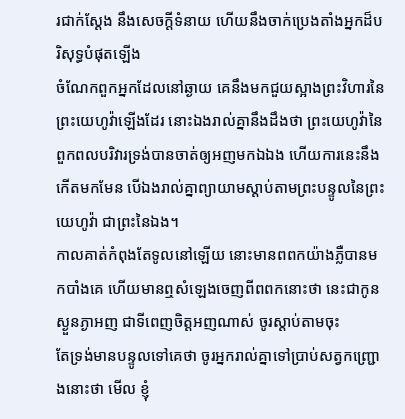រជាក់ស្តែង នឹងសេចក្ដីទំនាយ ហើយនឹងចាក់ប្រេងតាំងអ្នកដ៏បរិសុទ្ធបំផុតឡើង
ចំណែកពួកអ្នកដែលនៅឆ្ងាយ គេនឹងមកជួយស្អាងព្រះវិហារនៃព្រះយេហូវ៉ាឡើងដែរ នោះឯងរាល់គ្នានឹងដឹងថា ព្រះយេហូវ៉ានៃពួកពលបរិវារទ្រង់បានចាត់ឲ្យអញមកឯឯង ហើយការនេះនឹងកើតមកមែន បើឯងរាល់គ្នាព្យាយាមស្តាប់តាមព្រះបន្ទូលនៃព្រះយេហូវ៉ា ជាព្រះនៃឯង។
កាលគាត់កំពុងតែទូលនៅឡើយ នោះមានពពកយ៉ាងភ្លឺបានមកបាំងគេ ហើយមានឮសំឡេងចេញពីពពកនោះថា នេះជាកូនស្ងួនភ្ងាអញ ជាទីពេញចិត្តអញណាស់ ចូរស្តាប់តាមចុះ
តែទ្រង់មានបន្ទូលទៅគេថា ចូរអ្នករាល់គ្នាទៅប្រាប់សត្វកញ្ជ្រោងនោះថា មើល ខ្ញុំ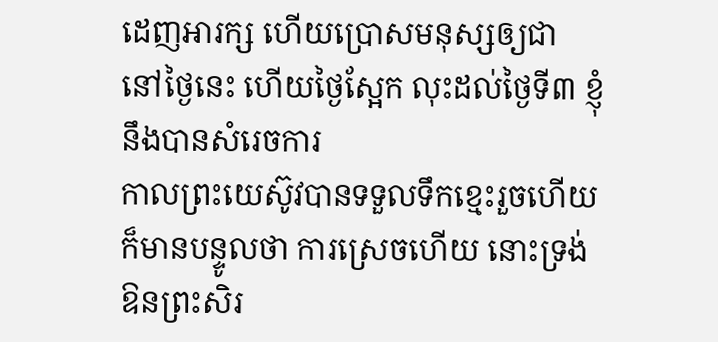ដេញអារក្ស ហើយប្រោសមនុស្សឲ្យជា នៅថ្ងៃនេះ ហើយថ្ងៃស្អែក លុះដល់ថ្ងៃទី៣ ខ្ញុំនឹងបានសំរេចការ
កាលព្រះយេស៊ូវបានទទួលទឹកខ្មេះរួចហើយ ក៏មានបន្ទូលថា ការស្រេចហើយ នោះទ្រង់ឱនព្រះសិរ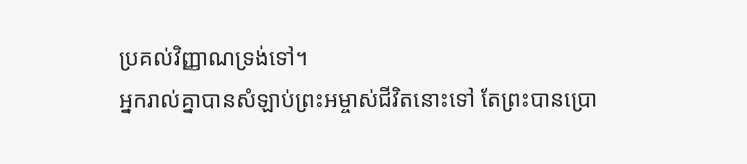ប្រគល់វិញ្ញាណទ្រង់ទៅ។
អ្នករាល់គ្នាបានសំឡាប់ព្រះអម្ចាស់ជីវិតនោះទៅ តែព្រះបានប្រោ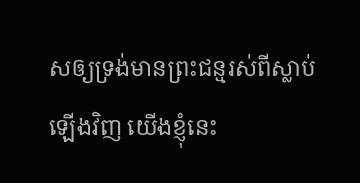សឲ្យទ្រង់មានព្រះជន្មរស់ពីស្លាប់ឡើងវិញ យើងខ្ញុំនេះ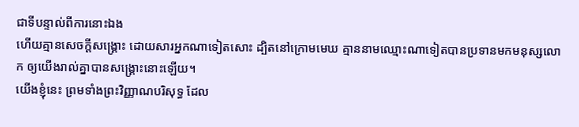ជាទីបន្ទាល់ពីការនោះឯង
ហើយគ្មានសេចក្ដីសង្គ្រោះ ដោយសារអ្នកណាទៀតសោះ ដ្បិតនៅក្រោមមេឃ គ្មាននាមឈ្មោះណាទៀតបានប្រទានមកមនុស្សលោក ឲ្យយើងរាល់គ្នាបានសង្គ្រោះនោះឡើយ។
យើងខ្ញុំនេះ ព្រមទាំងព្រះវិញ្ញាណបរិសុទ្ធ ដែល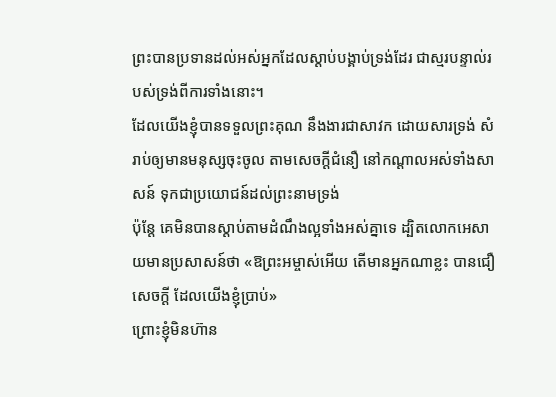ព្រះបានប្រទានដល់អស់អ្នកដែលស្តាប់បង្គាប់ទ្រង់ដែរ ជាស្មរបន្ទាល់របស់ទ្រង់ពីការទាំងនោះ។
ដែលយើងខ្ញុំបានទទួលព្រះគុណ នឹងងារជាសាវក ដោយសារទ្រង់ សំរាប់ឲ្យមានមនុស្សចុះចូល តាមសេចក្ដីជំនឿ នៅកណ្តាលអស់ទាំងសាសន៍ ទុកជាប្រយោជន៍ដល់ព្រះនាមទ្រង់
ប៉ុន្តែ គេមិនបានស្តាប់តាមដំណឹងល្អទាំងអស់គ្នាទេ ដ្បិតលោកអេសាយមានប្រសាសន៍ថា «ឱព្រះអម្ចាស់អើយ តើមានអ្នកណាខ្លះ បានជឿសេចក្ដី ដែលយើងខ្ញុំប្រាប់»
ព្រោះខ្ញុំមិនហ៊ាន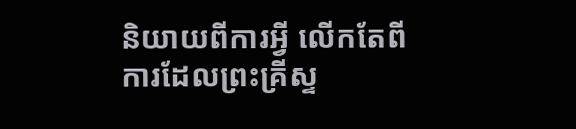និយាយពីការអ្វី លើកតែពីការដែលព្រះគ្រីស្ទ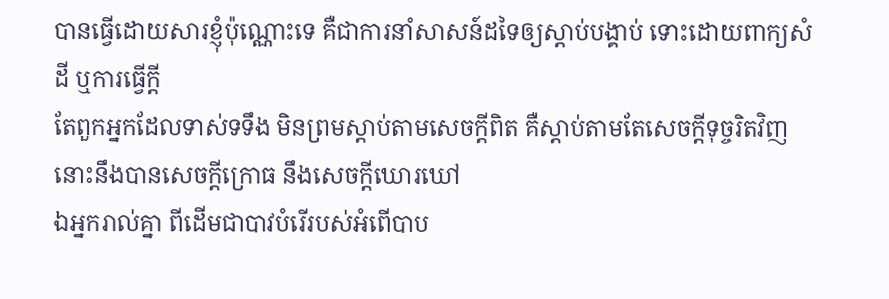បានធ្វើដោយសារខ្ញុំប៉ុណ្ណោះទេ គឺជាការនាំសាសន៍ដទៃឲ្យស្តាប់បង្គាប់ ទោះដោយពាក្យសំដី ឬការធ្វើក្តី
តែពួកអ្នកដែលទាស់ទទឹង មិនព្រមស្តាប់តាមសេចក្ដីពិត គឺស្តាប់តាមតែសេចក្ដីទុច្ចរិតវិញ នោះនឹងបានសេចក្ដីក្រោធ នឹងសេចក្ដីឃោរឃៅ
ឯអ្នករាល់គ្នា ពីដើមជាបាវបំរើរបស់អំពើបាប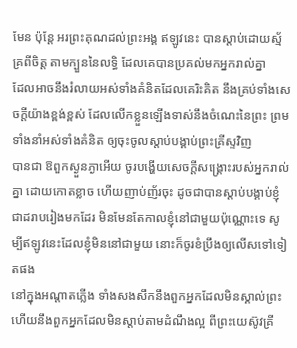មែន ប៉ុន្តែ អរព្រះគុណដល់ព្រះអង្គ ឥឡូវនេះ បានស្តាប់ដោយស្ម័គ្រពីចិត្ត តាមក្បួននៃលទ្ធិ ដែលគេបានប្រគល់មកអ្នករាល់គ្នា
ដែលអាចនឹងរំលាយអស់ទាំងគំនិតដែលគេរិះគិត នឹងគ្រប់ទាំងសេចក្ដីយ៉ាងខ្ពង់ខ្ពស់ ដែលលើកខ្លួនឡើងទាស់នឹងចំណេះនៃព្រះ ព្រមទាំងនាំអស់ទាំងគំនិត ឲ្យចុះចូលស្តាប់បង្គាប់ព្រះគ្រីស្ទវិញ
បានជា ឱពួកស្ងួនភ្ងាអើយ ចូរបង្ហើយសេចក្ដីសង្គ្រោះរបស់អ្នករាល់គ្នា ដោយកោតខ្លាច ហើយញាប់ញ័រចុះ ដូចជាបានស្តាប់បង្គាប់ខ្ញុំជាដរាបរៀងមកដែរ មិនមែនតែកាលខ្ញុំនៅជាមួយប៉ុណ្ណោះទេ សូម្បីឥឡូវនេះដែលខ្ញុំមិននៅជាមួយ នោះក៏ចូរខំប្រឹងឲ្យលើសទៅទៀតផង
នៅក្នុងអណ្តាតភ្លើង ទាំងសងសឹកនឹងពួកអ្នកដែលមិនស្គាល់ព្រះ ហើយនឹងពួកអ្នកដែលមិនស្តាប់តាមដំណឹងល្អ ពីព្រះយេស៊ូវគ្រី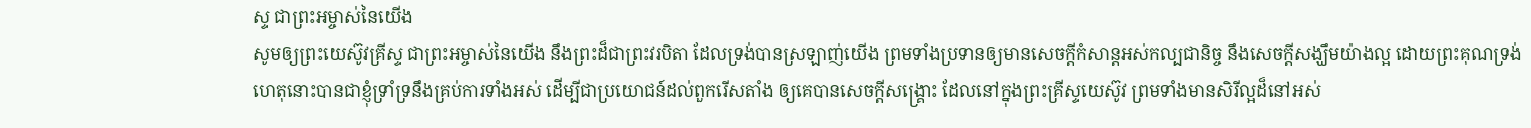ស្ទ ជាព្រះអម្ចាស់នៃយើង
សូមឲ្យព្រះយេស៊ូវគ្រីស្ទ ជាព្រះអម្ចាស់នៃយើង នឹងព្រះដ៏ជាព្រះវរបិតា ដែលទ្រង់បានស្រឡាញ់យើង ព្រមទាំងប្រទានឲ្យមានសេចក្ដីកំសាន្តអស់កល្បជានិច្ច នឹងសេចក្ដីសង្ឃឹមយ៉ាងល្អ ដោយព្រះគុណទ្រង់
ហេតុនោះបានជាខ្ញុំទ្រាំទ្រនឹងគ្រប់ការទាំងអស់ ដើម្បីជាប្រយោជន៍ដល់ពួករើសតាំង ឲ្យគេបានសេចក្ដីសង្គ្រោះ ដែលនៅក្នុងព្រះគ្រីស្ទយេស៊ូវ ព្រមទាំងមានសិរីល្អដ៏នៅអស់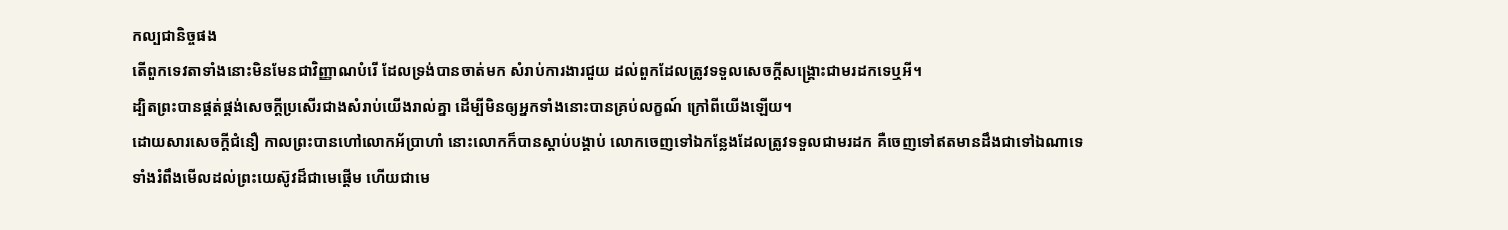កល្បជានិច្ចផង
តើពួកទេវតាទាំងនោះមិនមែនជាវិញ្ញាណបំរើ ដែលទ្រង់បានចាត់មក សំរាប់ការងារជួយ ដល់ពួកដែលត្រូវទទួលសេចក្ដីសង្គ្រោះជាមរដកទេឬអី។
ដ្បិតព្រះបានផ្គត់ផ្គង់សេចក្ដីប្រសើរជាងសំរាប់យើងរាល់គ្នា ដើម្បីមិនឲ្យអ្នកទាំងនោះបានគ្រប់លក្ខណ៍ ក្រៅពីយើងឡើយ។
ដោយសារសេចក្ដីជំនឿ កាលព្រះបានហៅលោកអ័ប្រាហាំ នោះលោកក៏បានស្តាប់បង្គាប់ លោកចេញទៅឯកន្លែងដែលត្រូវទទួលជាមរដក គឺចេញទៅឥតមានដឹងជាទៅឯណាទេ
ទាំងរំពឹងមើលដល់ព្រះយេស៊ូវដ៏ជាមេផ្តើម ហើយជាមេ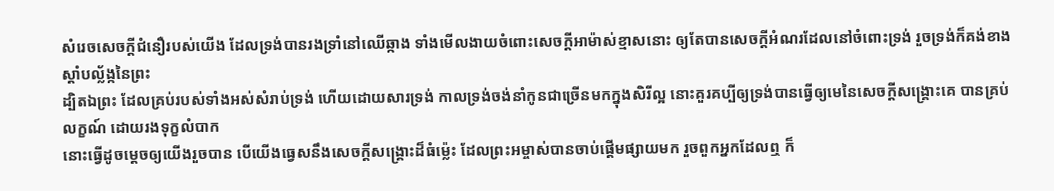សំរេចសេចក្ដីជំនឿរបស់យើង ដែលទ្រង់បានរងទ្រាំនៅឈើឆ្កាង ទាំងមើលងាយចំពោះសេចក្ដីអាម៉ាស់ខ្មាសនោះ ឲ្យតែបានសេចក្ដីអំណរដែលនៅចំពោះទ្រង់ រួចទ្រង់ក៏គង់ខាងស្តាំបល្ល័ង្កនៃព្រះ
ដ្បិតឯព្រះ ដែលគ្រប់របស់ទាំងអស់សំរាប់ទ្រង់ ហើយដោយសារទ្រង់ កាលទ្រង់ចង់នាំកូនជាច្រើនមកក្នុងសិរីល្អ នោះគួរគប្បីឲ្យទ្រង់បានធ្វើឲ្យមេនៃសេចក្ដីសង្គ្រោះគេ បានគ្រប់លក្ខណ៍ ដោយរងទុក្ខលំបាក
នោះធ្វើដូចម្តេចឲ្យយើងរួចបាន បើយើងធ្វេសនឹងសេចក្ដីសង្គ្រោះដ៏ធំម៉្លេះ ដែលព្រះអម្ចាស់បានចាប់ផ្តើមផ្សាយមក រួចពួកអ្នកដែលឮ ក៏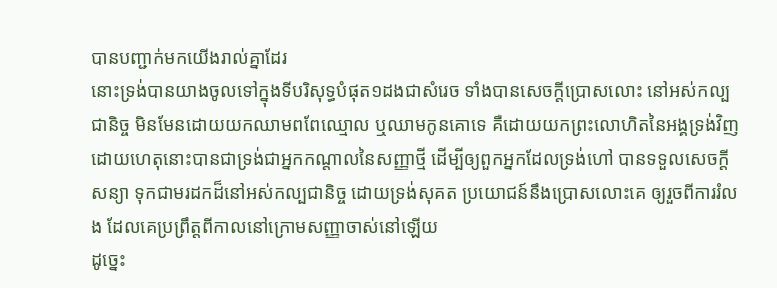បានបញ្ជាក់មកយើងរាល់គ្នាដែរ
នោះទ្រង់បានយាងចូលទៅក្នុងទីបរិសុទ្ធបំផុត១ដងជាសំរេច ទាំងបានសេចក្ដីប្រោសលោះ នៅអស់កល្បជានិច្ច មិនមែនដោយយកឈាមពពែឈ្មោល ឬឈាមកូនគោទេ គឺដោយយកព្រះលោហិតនៃអង្គទ្រង់វិញ
ដោយហេតុនោះបានជាទ្រង់ជាអ្នកកណ្តាលនៃសញ្ញាថ្មី ដើម្បីឲ្យពួកអ្នកដែលទ្រង់ហៅ បានទទួលសេចក្ដីសន្យា ទុកជាមរដកដ៏នៅអស់កល្បជានិច្ច ដោយទ្រង់សុគត ប្រយោជន៍នឹងប្រោសលោះគេ ឲ្យរួចពីការរំលង ដែលគេប្រព្រឹត្តពីកាលនៅក្រោមសញ្ញាចាស់នៅឡើយ
ដូច្នេះ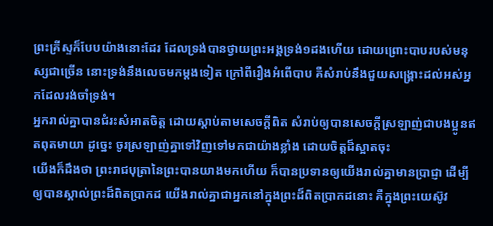ព្រះគ្រីស្ទក៏បែបយ៉ាងនោះដែរ ដែលទ្រង់បានថ្វាយព្រះអង្គទ្រង់១ដងហើយ ដោយព្រោះបាបរបស់មនុស្សជាច្រើន នោះទ្រង់នឹងលេចមកម្តងទៀត ក្រៅពីរឿងអំពើបាប គឺសំរាប់នឹងជួយសង្គ្រោះដល់អស់អ្នកដែលរង់ចាំទ្រង់។
អ្នករាល់គ្នាបានជំរះសំអាតចិត្ត ដោយស្តាប់តាមសេចក្ដីពិត សំរាប់ឲ្យបានសេចក្ដីស្រឡាញ់ជាបងប្អូនឥតពុតមាយា ដូច្នេះ ចូរស្រឡាញ់គ្នាទៅវិញទៅមកជាយ៉ាងខ្លាំង ដោយចិត្តដ៏ស្អាតចុះ
យើងក៏ដឹងថា ព្រះរាជបុត្រានៃព្រះបានយាងមកហើយ ក៏បានប្រទានឲ្យយើងរាល់គ្នាមានប្រាជ្ញា ដើម្បីឲ្យបានស្គាល់ព្រះដ៏ពិតប្រាកដ យើងរាល់គ្នាជាអ្នកនៅក្នុងព្រះដ៏ពិតប្រាកដនោះ គឺក្នុងព្រះយេស៊ូវ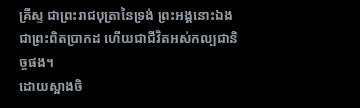គ្រីស្ទ ជាព្រះរាជបុត្រានៃទ្រង់ ព្រះអង្គនោះឯងជាព្រះពិតប្រាកដ ហើយជាជីវិតអស់កល្បជានិច្ចផង។
ដោយស្អាងចិ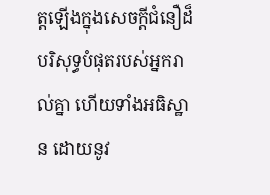ត្តឡើងក្នុងសេចក្ដីជំនឿដ៏បរិសុទ្ធបំផុតរបស់អ្នករាល់គ្នា ហើយទាំងអធិស្ឋាន ដោយនូវ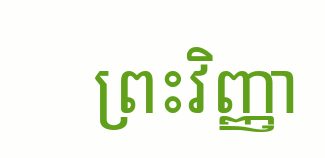ព្រះវិញ្ញា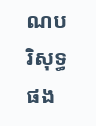ណបរិសុទ្ធផង